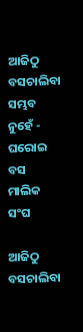ଆଜିଠୁ ବସଚାଲିବା ସମ୍ଭବ ନୁହେଁ - ଘରୋଇ ବସ ମାଲିକ ସଂଘ

ଆଜିଠୁ ବସଚାଲିବା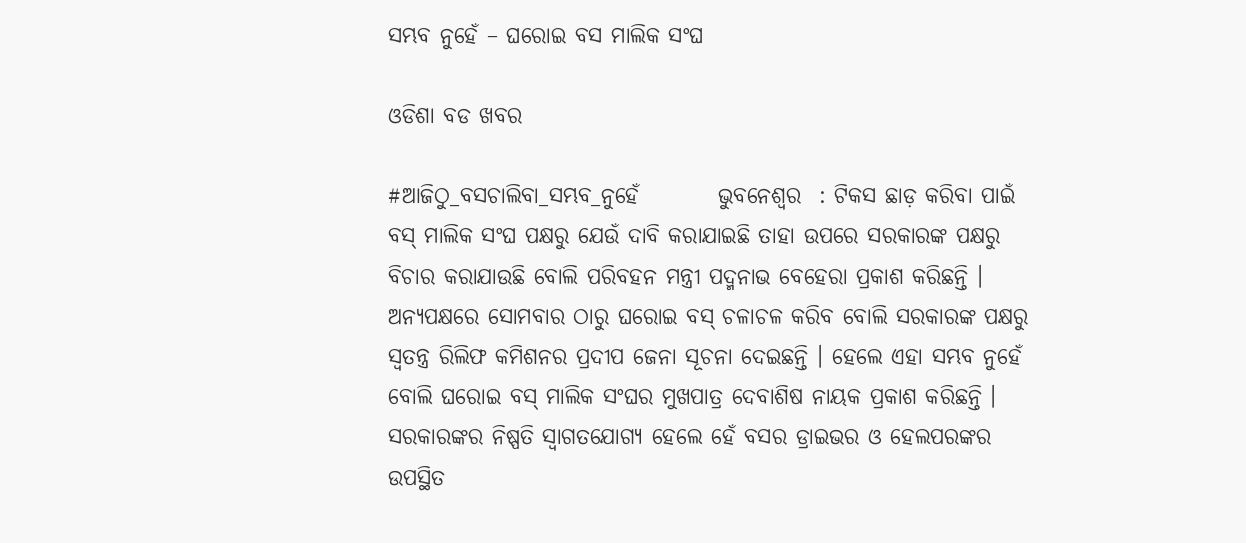ସମ୍ଭବ ନୁହେଁ – ଘରୋଇ ବସ ମାଲିକ ସଂଘ

ଓଡିଶା ବଡ ଖବର

#ଆଜିଠୁ_ବସଚାଲିବା_ସମ୍ଭବ_ନୁହେଁ         ଭୁବନେଶ୍ୱର  : ଟିକସ ଛାଡ଼ କରିବା ପାଇଁ ବସ୍ ମାଲିକ ସଂଘ ପକ୍ଷରୁ ଯେଉଁ ଦାବି କରାଯାଇଛି ତାହା ଉପରେ ସରକାରଙ୍କ ପକ୍ଷରୁ ବିଚାର କରାଯାଉଛି ବୋଲି ପରିବହନ ମନ୍ତ୍ରୀ ପଦ୍ମନାଭ ବେହେରା ପ୍ରକାଶ କରିଛନ୍ତି । ଅନ୍ୟପକ୍ଷରେ ସୋମବାର ଠାରୁ ଘରୋଇ ବସ୍ ଚଳାଚଳ କରିବ ବୋଲି ସରକାରଙ୍କ ପକ୍ଷରୁ ସ୍ୱତନ୍ତ୍ର ରିଲିଫ କମିଶନର ପ୍ରଦୀପ ଜେନା ସୂଚନା ଦେଇଛନ୍ତି । ହେଲେ ଏହା ସମ୍ଭବ ନୁହେଁ ବୋଲି ଘରୋଇ ବସ୍ ମାଲିକ ସଂଘର ମୁଖପାତ୍ର ଦେବାଶିଷ ନାୟକ ପ୍ରକାଶ କରିଛନ୍ତି । ସରକାରଙ୍କର ନିଷ୍ପତି ସ୍ୱାଗତଯୋଗ୍ୟ ହେଲେ ହେଁ ବସର ଡ୍ରାଇଭର ଓ ହେଲପରଙ୍କର ଉପସ୍ଥିତ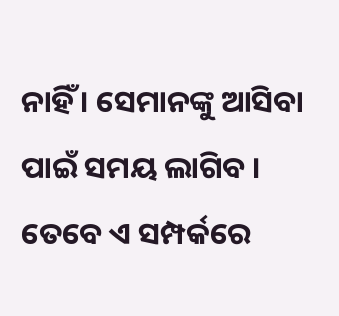ନାହିଁ । ସେମାନଙ୍କୁ ଆସିବା ପାଇଁ ସମୟ ଲାଗିବ । ତେବେ ଏ ସମ୍ପର୍କରେ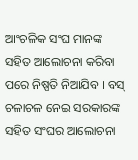ଆଂଚଳିକ ସଂଘ ମାନଙ୍କ ସହିତ ଆଲୋଚନା କରିବା ପରେ ନିଷ୍ପତି ନିଆଯିବ । ବସ୍ ଚଳାଚଳ ନେଇ ସରକାରଙ୍କ ସହିତ ସଂଘର ଆଲୋଚନା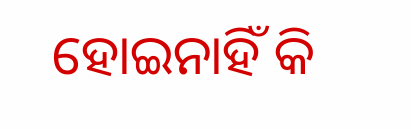ହୋଇନାହିଁ କି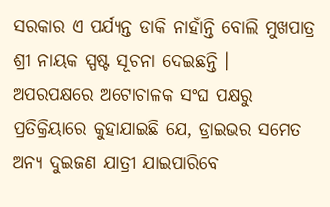ସରକାର ଏ ପର୍ଯ୍ୟନ୍ତ ଡାକି ନାହାଁନ୍ତି ବୋଲି ମୁଖପାତ୍ର ଶ୍ରୀ ନାୟକ ସ୍ପଷ୍ଟ ସୂଚନା ଦେଇଛନ୍ତି ।
ଅପରପକ୍ଷରେ ଅଟୋଚାଳକ ସଂଘ ପକ୍ଷରୁ ପ୍ରତିକ୍ରିୟାରେ କୁହାଯାଇଛି ଯେ, ଡ୍ରାଇଭର ସମେତ ଅନ୍ୟ ଦୁଇଜଣ ଯାତ୍ରୀ ଯାଇପାରିବେ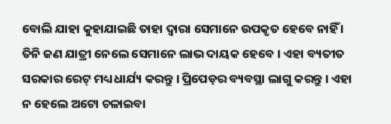ବୋଲି ଯାହା କୁହାଯାଇଛି ତାହା ଦ୍ୱାରା ସେମାନେ ଉପକୃତ ହେବେ ନାହିଁ । ତିନି ଜଣ ଯାତ୍ରୀ ନେଲେ ସେମାନେ ଲାଭ ଦାୟକ ହେବେ । ଏହା ବ୍ୟତୀତ ସରକାର ରେଟ୍ ମଧ୍ୟ ଧାର୍ଯ୍ୟ କରନ୍ତୁ । ପ୍ରିପେଡ଼ର ବ୍ୟବସ୍ଥା ଲାଗୁ କରନ୍ତୁ । ଏହା ନ ହେଲେ ଅଟୋ ଚଳାଇବା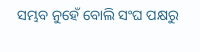ସମ୍ଭବ ନୁହେଁ ବୋଲି ସଂଘ ପକ୍ଷରୁ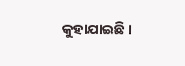କୁହାଯାଇଛି ।